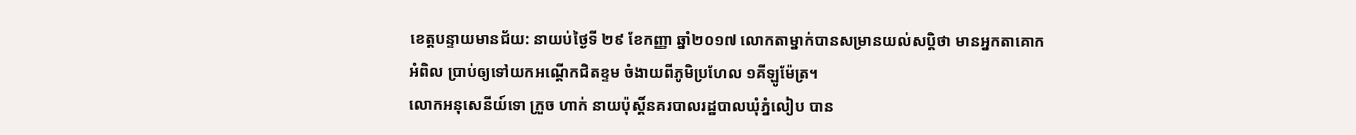ខេត្តបន្ទាយមានជ័យ: នាយប់ថ្ងៃទី ២៩ ខែកញ្ញា ឆ្នាំ២០១៧ លោកតាម្នាក់បានសម្រានយល់សប្តិថា មានអ្នកតាគោកអំពិល ប្រាប់ឲ្យទៅយកអណ្តើកជិតខ្ទម ចំងាយពីភូមិប្រហែល ១គីឡូម៉ែត្រ។
លោកអនុសេនីយ៍ទោ ក្រួច ហាក់ នាយប៉ុស្តិ៍នគរបាលរដ្ឋបាលឃុំភ្នំលៀប បាន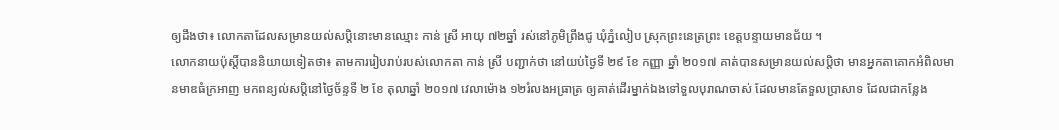ឲ្យដឹងថា៖ លោកតាដែលសម្រានយល់សប្តិនោះមានឈ្មោះ កាន់ ស្រី អាយុ ៧២ឆ្នាំ រស់នៅភូមិព្រីងជូ ឃុំភ្នំលៀប ស្រុកព្រះនេត្រព្រះ ខេត្តបន្ទាយមានជ័យ ។
លោកនាយប៉ុស្តិ៍បាននិយាយទៀតថា៖ តាមការរៀបរាប់របស់លោកតា កាន់ ស្រី បញ្ជាក់ថា នៅយប់ថ្ងៃទី ២៩ ខែ កញ្ញា ឆ្នាំ ២០១៧ គាត់បានសម្រានយល់សប្តិថា មានអ្នកតាគោកអំពិលមានមាឌធំក្រអាញ មកពន្យល់សប្តិនៅថ្ងៃច័ន្ទទី ២ ខែ តុលាឆ្នាំ ២០១៧ វេលាម៉ោង ១២រំលងអធ្រាត្រ ឲ្យគាត់ដើរម្នាក់ឯងទៅទួលបុរាណចាស់ ដែលមានតែទួលប្រាសាទ ដែលជាកន្លែង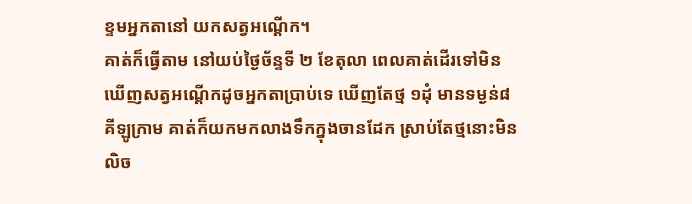ខ្ទមអ្នកតានៅ យកសត្វអណ្តើក។
គាត់ក៏ធ្វើតាម នៅយប់ថ្ងៃច័ន្ទទី ២ ខែតុលា ពេលគាត់ដើរទៅមិន ឃើញសត្វអណ្តើកដូចអ្នកតាប្រាប់ទេ ឃើញតែថ្ម ១ដុំ មានទម្ងន់៨គីឡូក្រាម គាត់ក៏យកមកលាងទឹកក្នុងចានដែក ស្រាប់តែថ្មនោះមិនលិច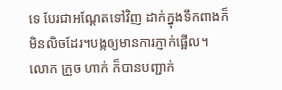ទេ បែរជាអណ្តែតទៅវិញ ដាក់ក្នុងទឹកពាងក៏មិនលិចដែរ។បង្កឲ្យមានការភ្ញាក់ផ្អើល។
លោក ក្រួច ហាក់ ក៏បានបញ្ជាក់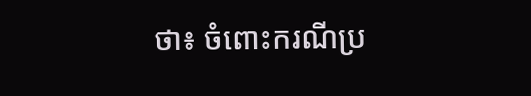ថា៖ ចំពោះករណីប្រ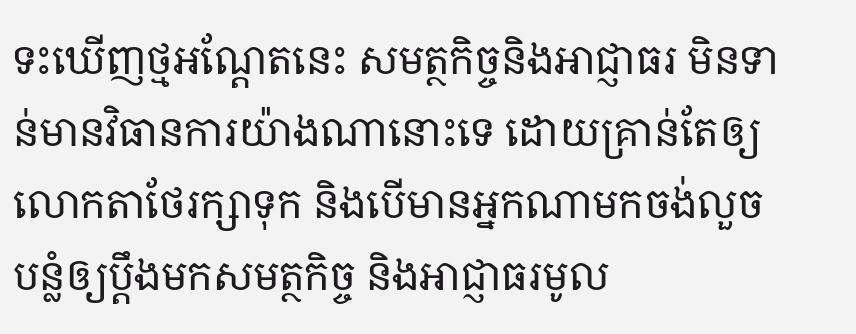ទះឃើញថ្មអណ្តែតនេះ សមត្ថកិច្ចនិងអាជ្ញាធរ មិនទាន់មានវិធានការយ៉ាងណានោះទេ ដោយគ្រាន់តែឲ្យលោកតាថែរក្សាទុក និងបើមានអ្នកណាមកចង់លួចបន្លំឲ្យប្តឹងមកសមត្ថកិច្ច និងអាជ្ញាធរមូល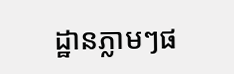ដ្ឋានភ្លាមៗផ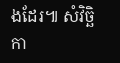ងដែរ៕ សំវិច្ឆិកា